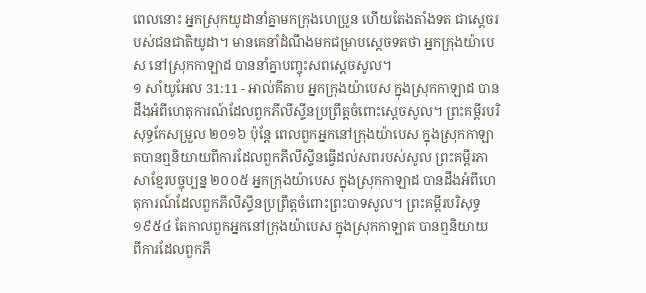ពេលនោះ អ្នកស្រុកយូដានាំគ្នាមកក្រុងហេប្រូន ហើយតែងតាំងទត ជាស្ដេចរបស់ជនជាតិយូដា។ មានគេនាំដំណឹងមកជម្រាបស្តេចទតថា អ្នកក្រុងយ៉ាបេស នៅស្រុកកាឡាដ បាននាំគ្នាបញ្ចុះសពស្តេចសូល។
១ សាំយូអែល 31:11 - អាល់គីតាប អ្នកក្រុងយ៉ាបេស ក្នុងស្រុកកាឡាដ បានដឹងអំពីហេតុការណ៍ដែលពួកភីលីស្ទីនប្រព្រឹត្តចំពោះស្តេចសូល។ ព្រះគម្ពីរបរិសុទ្ធកែសម្រួល ២០១៦ ប៉ុន្តែ ពេលពួកអ្នកនៅក្រុងយ៉ាបេស ក្នុងស្រុកកាឡាតបានឮនិយាយពីការដែលពួកភីលីស្ទីនធ្វើដល់សពរបស់សូល ព្រះគម្ពីរភាសាខ្មែរបច្ចុប្បន្ន ២០០៥ អ្នកក្រុងយ៉ាបេស ក្នុងស្រុកកាឡាដ បានដឹងអំពីហេតុការណ៍ដែលពួកភីលីស្ទីនប្រព្រឹត្តចំពោះព្រះបាទសូល។ ព្រះគម្ពីរបរិសុទ្ធ ១៩៥៤ តែកាលពួកអ្នកនៅក្រុងយ៉ាបេស ក្នុងស្រុកកាឡាត បានឮនិយាយ ពីការដែលពួកភី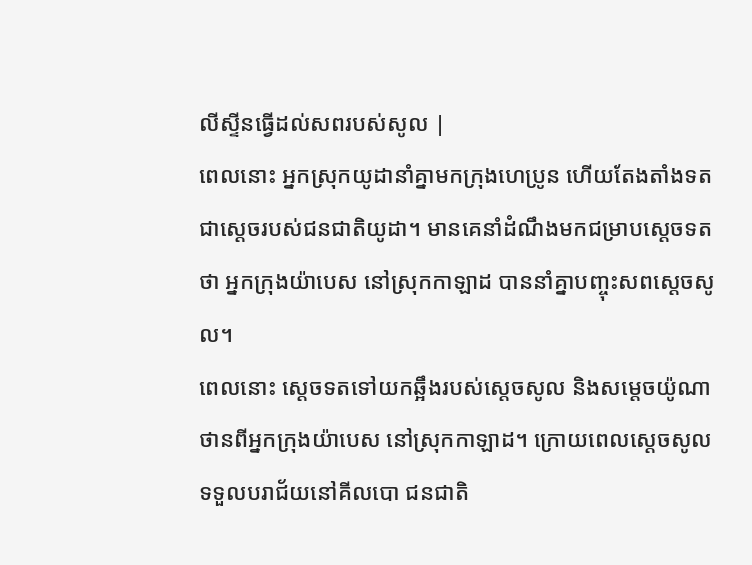លីស្ទីនធ្វើដល់សពរបស់សូល |
ពេលនោះ អ្នកស្រុកយូដានាំគ្នាមកក្រុងហេប្រូន ហើយតែងតាំងទត ជាស្ដេចរបស់ជនជាតិយូដា។ មានគេនាំដំណឹងមកជម្រាបស្តេចទតថា អ្នកក្រុងយ៉ាបេស នៅស្រុកកាឡាដ បាននាំគ្នាបញ្ចុះសពស្តេចសូល។
ពេលនោះ ស្តេចទតទៅយកឆ្អឹងរបស់ស្តេចសូល និងសម្តេចយ៉ូណាថានពីអ្នកក្រុងយ៉ាបេស នៅស្រុកកាឡាដ។ ក្រោយពេលស្តេចសូលទទួលបរាជ័យនៅគីលបោ ជនជាតិ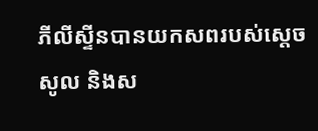ភីលីស្ទីនបានយកសពរបស់ស្តេចសូល និងស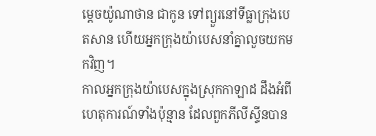ម្តេចយ៉ូណាថាន ជាកូន ទៅព្យួរនៅទីធ្លាក្រុងបេតសាន ហើយអ្នកក្រុងយ៉ាបេសនាំគ្នាលួចយកមកវិញ។
កាលអ្នកក្រុងយ៉ាបេសក្នុងស្រុកកាឡាដ ដឹងអំពីហេតុការណ៍ទាំងប៉ុន្មាន ដែលពួកភីលីស្ទីនបាន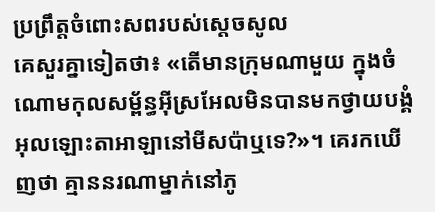ប្រព្រឹត្តចំពោះសពរបស់ស្តេចសូល
គេសួរគ្នាទៀតថា៖ «តើមានក្រុមណាមួយ ក្នុងចំណោមកុលសម្ព័ន្ធអ៊ីស្រអែលមិនបានមកថ្វាយបង្គំអុលឡោះតាអាឡានៅមីសប៉ាឬទេ?»។ គេរកឃើញថា គ្មាននរណាម្នាក់នៅភូ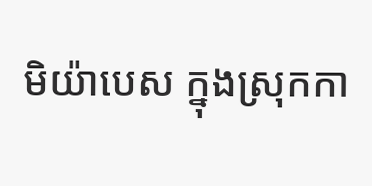មិយ៉ាបេស ក្នុងស្រុកកា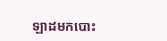ឡាដមកបោះ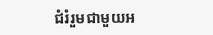ជំរំរួមជាមួយអ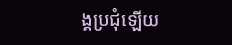ង្គប្រជុំឡើយ